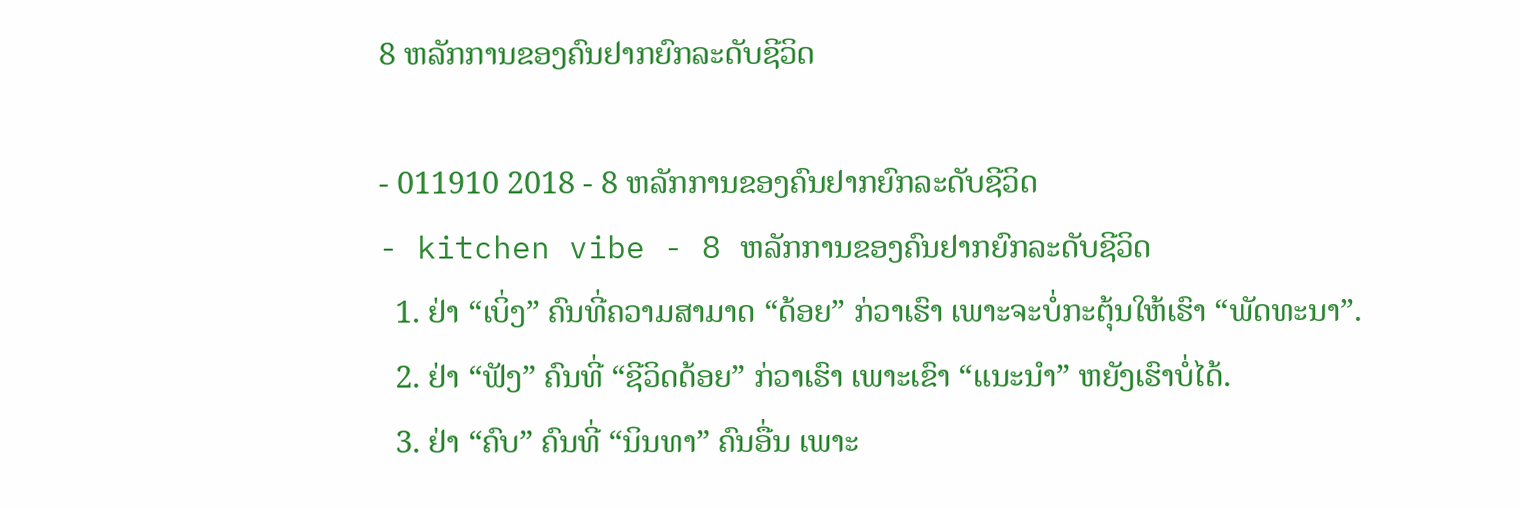8 ຫລັກການຂອງຄົນຢາກຍົກລະດັບຊີວິດ

- 011910 2018 - 8 ຫລັກການຂອງຄົນຢາກຍົກລະດັບຊີວິດ
- kitchen vibe - 8 ຫລັກການຂອງຄົນຢາກຍົກລະດັບຊີວິດ
  1. ຢ່າ “ເບິ່ງ” ຄົນທີ່ຄວາມສາມາດ “ດ້ອຍ” ກ່ວາເຮົາ ເພາະຈະບໍ່ກະຕຸ້ນໃຫ້ເຮົາ “ພັດທະນາ”.
  2. ຢ່າ “ຟັງ” ຄົນທີ່ “ຊີວິດດ້ອຍ” ກ່ວາເຮົາ ເພາະເຂົາ “ແນະນຳ” ຫຍັງເຮົາບໍ່ໄດ້.
  3. ຢ່າ “ຄົບ” ຄົນທີ່ “ນິນທາ” ຄົນອື່ນ ເພາະ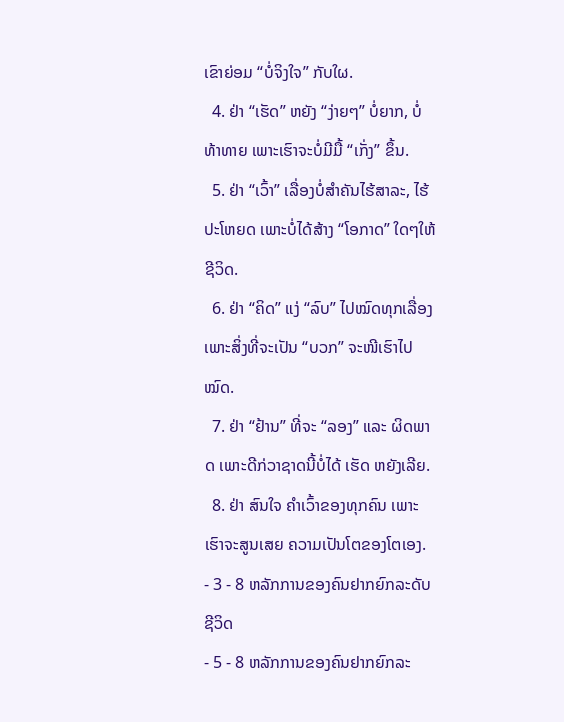ເຂົາຍ່ອມ “ບໍ່ຈິງໃຈ” ກັບໃຜ.
  4. ຢ່າ “ເຮັດ” ຫຍັງ “ງ່າຍໆ” ບໍ່ຍາກ, ບໍ່ທ້າທາຍ ເພາະເຮົາຈະບໍ່ມີມື້ “ເກັ່ງ” ຂຶ້ນ.
  5. ຢ່າ “ເວົ້າ” ເລື່ອງບໍ່ສຳຄັນໄຮ້ສາລະ, ໄຮ້ປະໂຫຍດ ເພາະບໍ່ໄດ້ສ້າງ “ໂອກາດ” ໃດໆໃຫ້ຊີວິດ.
  6. ຢ່າ “ຄິດ” ແງ່ “ລົບ” ໄປໝົດທຸກເລື່ອງ ເພາະສິ່ງທີ່ຈະເປັນ “ບວກ” ຈະໜີເຮົາໄປໝົດ.
  7. ຢ່າ “ຢ້ານ” ທີ່ຈະ “ລອງ” ແລະ ຜິດພາດ ເພາະດີກ່ວາຊາດນີ້ບໍ່ໄດ້ ເຮັດ ຫຍັງເລີຍ.
  8. ຢ່າ ສົນໃຈ ຄຳເວົ້າຂອງທຸກຄົນ ເພາະເຮົາຈະສູນເສຍ ຄວາມເປັນໂຕຂອງໂຕເອງ.
- 3 - 8 ຫລັກການຂອງຄົນຢາກຍົກລະດັບຊີວິດ
- 5 - 8 ຫລັກການຂອງຄົນຢາກຍົກລະ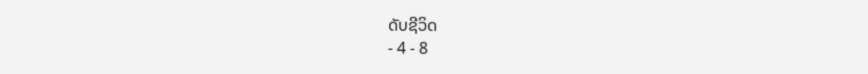ດັບຊີວິດ
- 4 - 8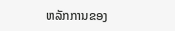ຫລັກການຂອງ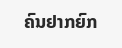ຄົນຢາກຍົກ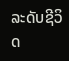ລະດັບຊີວິດ